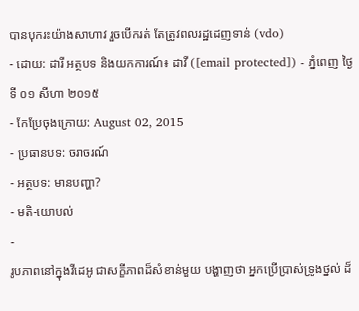បានបុករះយ៉ាងសាហាវ រួចបើករត់ តែត្រូវពលរដ្ឋដេញទាន់ (vdo)
- ដោយ: ដារី អត្ថបទ និងយកការណ៍៖ ដាវី ([email protected]) - ភ្នំពេញ ថ្ងៃទី ០១ សីហា ២០១៥
- កែប្រែចុងក្រោយ: August 02, 2015
- ប្រធានបទ: ចរាចរណ៍
- អត្ថបទ: មានបញ្ហា?
- មតិ-យោបល់
-
រូបភាពនៅក្នុងវីដេអូ ជាសក្ខីភាពដ៏សំខាន់មួយ បង្ហាញថា អ្នកប្រើប្រាស់ទ្រូងថ្នល់ ដ៏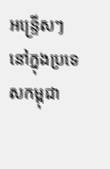អន្ទ្រើសៗ នៅក្នុងប្រទេសកម្ពុជា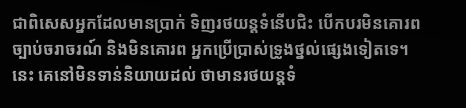ជាពិសេសអ្នកដែលមានប្រាក់ ទិញរថយន្ដទំនើបជិះ បើកបរមិនគោរពច្បាប់ចរាចរណ៍ និងមិនគោរព អ្នកប្រើប្រាស់ទ្រូងថ្នល់ផ្សេងទៀតទេ។ នេះ គេនៅមិនទាន់និយាយដល់ ថាមានរថយន្ដទំ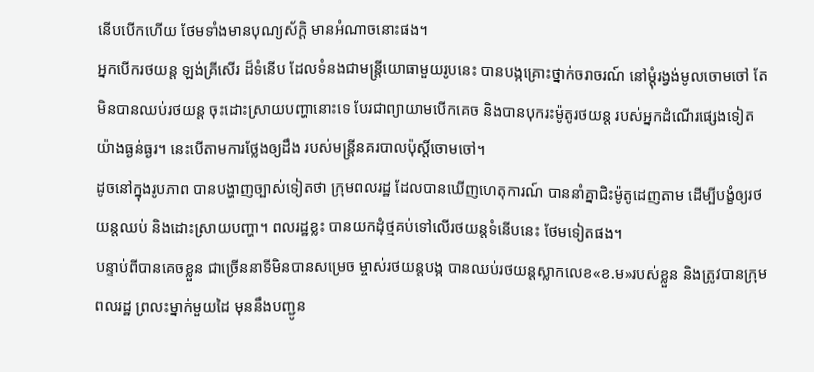នើបបើកហើយ ថែមទាំងមានបុណ្យស័ក្ដិ មានអំណាចនោះផង។
អ្នកបើករថយន្ដ ឡង់គ្រីសើរ ដ៏ទំនើប ដែលទំនងជាមន្ត្រីយោធាមួយរូបនេះ បានបង្កគ្រោះថ្នាក់ចរាចរណ៍ នៅម្តុំរង្វង់មូលចោមចៅ តែមិនបានឈប់រថយន្ត ចុះដោះស្រាយបញ្ហានោះទេ បែរជាព្យាយាមបើកគេច និងបានបុករះម៉ូតូរថយន្ត របស់អ្នកដំណើរផ្សេងទៀត យ៉ាងធ្ងន់ធ្ងរ។ នេះបើតាមការថ្លែងឲ្យដឹង របស់មន្រ្តីនគរបាលប៉ុស្តិ៍ចោមចៅ។
ដូចនៅក្នុងរូបភាព បានបង្ហាញច្បាស់ទៀតថា ក្រុមពលរដ្ឋ ដែលបានឃើញហេតុការណ៍ បាននាំគ្នាជិះម៉ូតូដេញតាម ដើម្បីបង្ខំឲ្យរថយន្តឈប់ និងដោះស្រាយបញ្ហា។ ពលរដ្ឋខ្លះ បានយកដុំថ្មគប់ទៅលើរថយន្តទំនើបនេះ ថែមទៀតផង។
បន្ទាប់ពីបានគេចខ្លួន ជាច្រើននាទីមិនបានសម្រេច ម្ចាស់រថយន្ដបង្ក បានឈប់រថយន្ដស្លាកលេខ«ខ.ម»របស់ខ្លួន និងត្រូវបានក្រុមពលរដ្ឋ ព្រលះម្នាក់មួយដៃ មុននឹងបញ្ជូន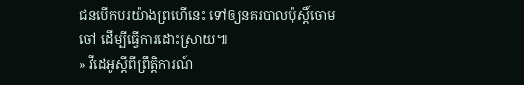ជនបើកបរយ៉ាងព្រហើនេះ ទៅឲ្យនគរបាលប៉ុស្តិ៍ចោមចៅ ដើម្បីធ្វើការដោះស្រាយ៕
» វីដេអូស្ដីពីព្រឹត្តិការណ៍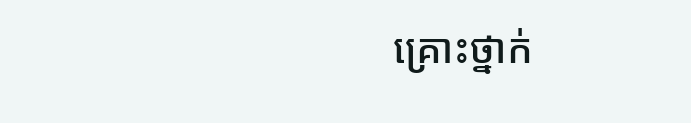គ្រោះថ្នាក់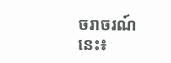ចរាចរណ៍នេះ៖